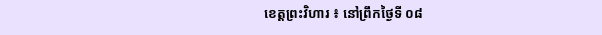ខេត្តព្រះវិហារ ៖ នៅព្រឹកថ្ងៃទី ០៨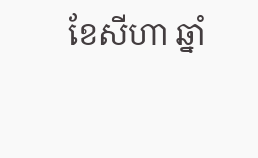ខែសីហា ឆ្នាំ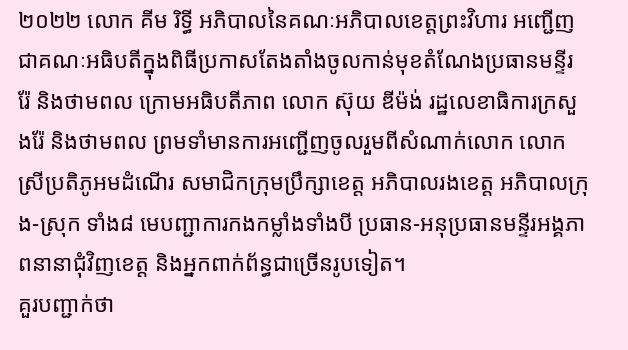២០២២ លោក គីម រិទ្ធី អភិបាលនៃគណៈអភិបាលខេត្តព្រះវិហារ អញ្ជើញជាគណៈអធិបតីក្នុងពិធីប្រកាសតែងតាំងចូលកាន់មុខតំណែងប្រធានមន្ទីរ រ៉ែ និងថាមពល ក្រោមអធិបតីភាព លោក ស៊ុយ ឌីម៉ង់ រដ្ឋលេខាធិការក្រសួងរ៉ែ និងថាមពល ព្រមទាំមានការអញ្ជេីញចូលរួមពីសំណាក់លោក លោកស្រីប្រតិភូអមដំណើរ សមាជិកក្រុមប្រឹក្សាខេត្ត អភិបាលរងខេត្ត អភិបាលក្រុង-ស្រុក ទាំង៨ មេបញ្ជាការកងកម្លាំងទាំងបី ប្រធាន-អនុប្រធានមន្ទីរអង្គភាពនានាជុំវិញខេត្ត និងអ្នកពាក់ព័ន្ធជាច្រើនរូបទៀត។
គួរបញ្ជាក់ថា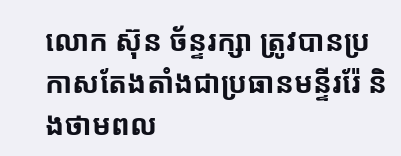លោក ស៊ុន ច័ន្ទរក្សា ត្រូវបានប្រកាសតែងតាំងជាប្រធានមន្ទីររ៉ែ និងថាមពល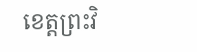ខេត្តព្រះវិ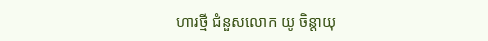ហារថ្មី ជំនួសលោក យូ ចិន្ដាយុ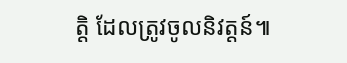ត្តិ ដែលត្រូវចូលនិវត្តន៍៕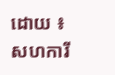ដោយ ៖ សហការី